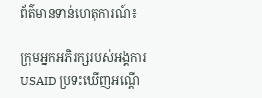ព័ត៌មានទាន់ហេតុការណ៍៖

ក្រុមអ្នកអភិរក្សរបស់អង្គការ USAID ប្រទះឃើញអណ្ដើ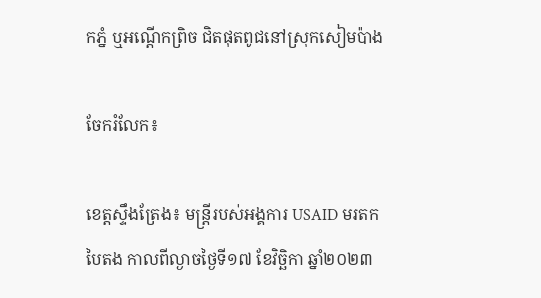កភ្នំ ឬអណ្ដើកព្រិច ជិតផុតពូជនៅស្រុកសៀមប៉ាង

ចែករំលែក៖

ខេត្តស្ទឹងត្រែង៖ មន្រ្តីរបស់អង្គការ USAID មរតកបៃតង កាលពីល្ងាចថ្ងៃទី១៧ ខែវិច្ឆិកា ឆ្នាំ២០២៣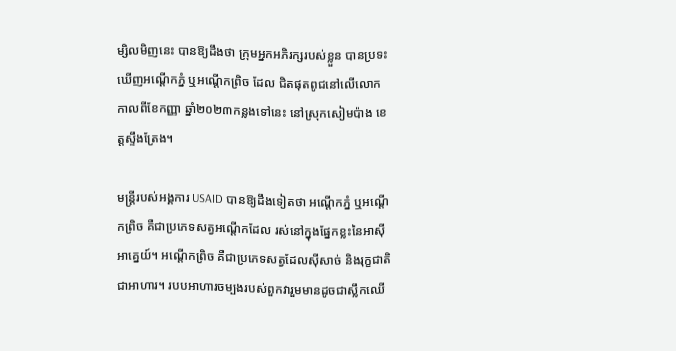ម្សិលមិញនេះ បានឱ្យដឹងថា ក្រុមអ្នកអភិរក្សរបស់ខ្លួន បានប្រទះឃើញអណ្ដើកភ្នំ ឬអណ្ដើកព្រិច ដែល ជិតផុតពូជនៅលើលោក កាលពីខែកញ្ញា ឆ្នាំ២០២៣កន្លងទៅនេះ នៅស្រុកសៀមប៉ាង ខេត្តស្ទឹងត្រែង។

មន្រ្តីរបស់អង្គការ USAID បានឱ្យដឹងទៀតថា អណ្ដើកភ្នំ ឬអណ្ដើកព្រិច គឺជាប្រភេទសត្វអណ្តើកដែល រស់នៅក្នុងផ្នែកខ្លះនៃអាស៊ីអាគ្នេយ៍។ អណ្តើកព្រិច គឺជាប្រភេទសត្វដែលស៊ីសាច់ និងរុក្ខជាតិ ជាអាហារ។ របបអាហារចម្បងរបស់ពួកវារួមមានដូចជាស្លឹកឈើ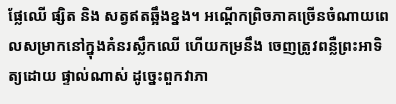ផ្លែឈើ ផ្សិត និង សត្វឥតឆ្អឹងខ្នង។ អណ្ដើកព្រិចភាគច្រើនចំណាយពេលសម្រាកនៅក្នុងគំនរស្លឹកឈើ ហើយកម្រនឹង ចេញត្រូវពន្លឺព្រះអាទិត្យដោយ ផ្ទាល់ណាស់ ដូច្នេះពួកវាភា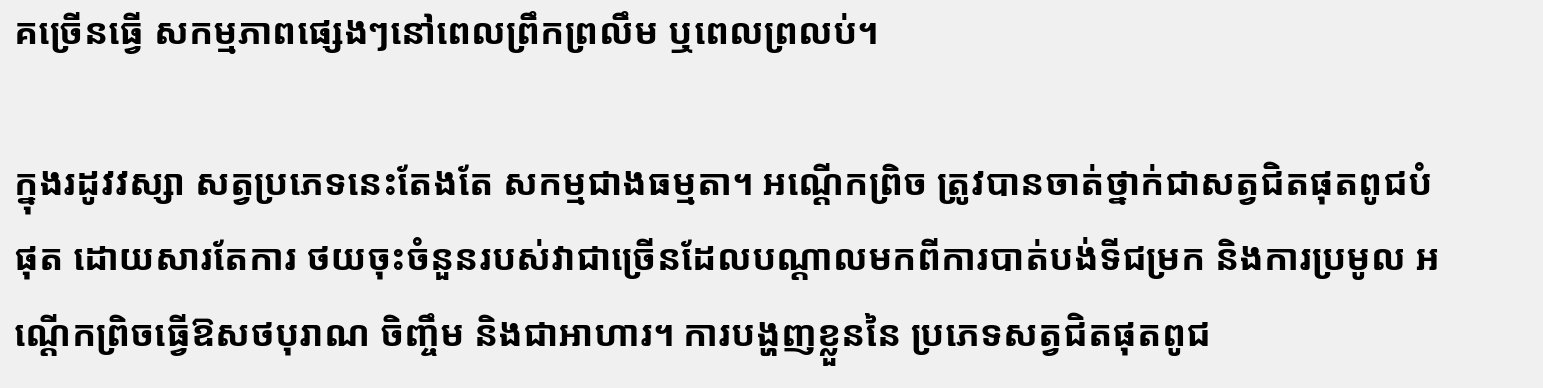គច្រើនធ្វើ សកម្មភាពផ្សេងៗនៅពេលព្រឹកព្រលឹម ឬពេលព្រលប់។

ក្នុងរដូវវស្សា សត្វប្រភេទនេះតែងតែ សកម្មជាងធម្មតា។ អណ្ដើកព្រិច ត្រូវបានចាត់ថ្នាក់ជាសត្វជិតផុតពូជបំផុត ដោយសារតែការ ថយចុះចំនួនរបស់វាជាច្រើនដែលបណ្តាលមកពីការបាត់បង់ទីជម្រក និងការប្រមូល អណ្ដើកព្រិចធ្វើឱសថបុរាណ ចិញ្ចឹម និងជាអាហារ។ ការបង្ហញខ្លួននៃ ប្រភេទសត្វជិតផុតពូជ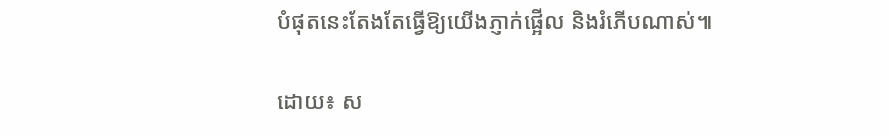បំផុតនេះតែងតែធ្វើឱ្យយើងភ្ញាក់ផ្អើល និងរំភើបណាស់៕

ដោយ៖ ស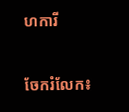ហការី


ចែករំលែក៖